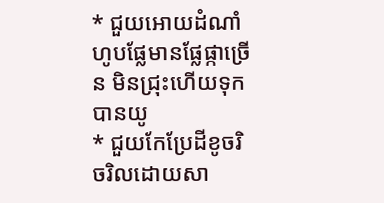* ជួយអោយដំណាំហូបផ្លែមានផ្លែផ្កាច្រើន មិនជ្រុះហើយទុកបានយូ
* ជួយកែប្រែដីខូចរិចរិលដោយសា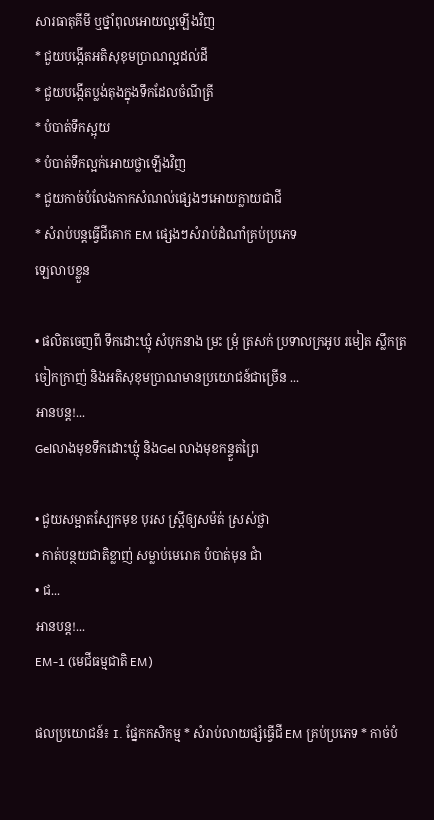សារធាតុគីមី ឬថ្នាំពុលអោយល្អឡើងវិញ
* ជួយបង្កើតអតិសុខុមប្រាណល្អដល់ដី
* ជួយបងើ្កតប្លង់តុងក្នុងទឹកដែលចំណីត្រី
* បំបាត់ទឹកស្អុយ
* បំបាត់ទឹកល្អក់អោយថ្លាឡើងវិញ
* ជួយកាច់បំលែងកាកសំណល់ផ្សេងៗអោយក្លាយជាជី
* សំរាប់បន្តធ្វើជីគោក EM ផ្សេងៗសំរាប់ដំណាំគ្រប់ប្រភេទ
ឡេលាបខ្លួន

• ផលិតចេញពី ទឹកដោះឃ្មុំ សំបុកនាង ម្រះ ម្រុំ ត្រសក់ ប្រទាលក្រអូប រមៀត ស្លឹកត្រចៀកក្រាញ់ និងអតិសុខុមប្រាណមានប្រយោជន៍ជាច្រើន ...
អានបន្ត!...
Gelលាងមុខទឹកដោះឃ្មុំ និងGel លាងមុខកន្ទួតព្រៃ

• ជួយសម្អាតស្បែកមុខ បុរស ស្ត្រីឲ្យសម៉ត់ ស្រស់ថ្លា
• កាត់បន្ថយជាតិខ្លាញ់ សម្លាប់មេរោគ បំបាត់មុន ជាំ
• ជ...
អានបន្ត!...
EM-1 (មេជីធម្មជាតិ EM)

ផលប្រយោជន៍៖ I. ផ្នែកកសិកម្ម * សំរាប់លាយផ្សំធ្វើជី EM គ្រប់ប្រភេទ * កាច់បំ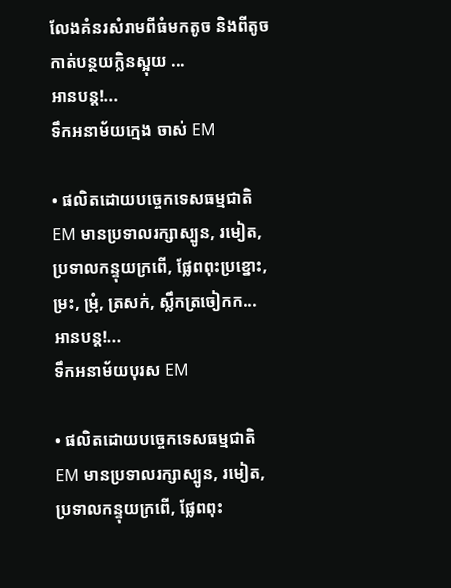លែងគំនរសំរាមពីធំមកតូច និងពីតូចកាត់បន្ថយក្លិនស្អុយ ...
អានបន្ត!...
ទឹកអនាម័យក្មេង ចាស់ EM

• ផលិតដោយបច្ចេកទេសធម្មជាតិ EM មានប្រទាលរក្សាស្បូន, រមៀត, ប្រទាលកន្ទុយក្រពើ, ផ្លែពពុះប្រខ្នោះ, ម្រះ, ម្រុំ, ត្រសក់, ស្លឹកត្រចៀកក...
អានបន្ត!...
ទឹកអនាម័យបុរស EM

• ផលិតដោយបច្ចេកទេសធម្មជាតិ EM មានប្រទាលរក្សាស្បូន, រមៀត, ប្រទាលកន្ទុយក្រពើ, ផ្លែពពុះ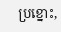ប្រខ្នោះ,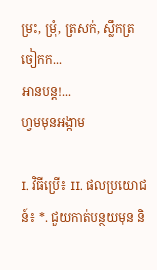ម្រះ, ម្រុំ, ត្រសក់, ស្លឹកត្រចៀកក...
អានបន្ត!...
ហ្វមមុនអង្កាម

I. វិធីប្រើ៖ II. ផលប្រយោជន៍៖ *. ជួយកាត់បន្ថយមុន និ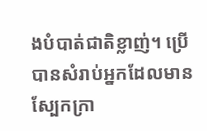ងបំបាត់ជាតិខ្លាញ់។ ប្រើបានសំរាប់អ្នកដែលមានស្បែកក្រា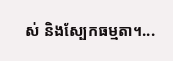ស់ និងស្បែកធម្មតា។...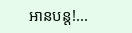អានបន្ត!...